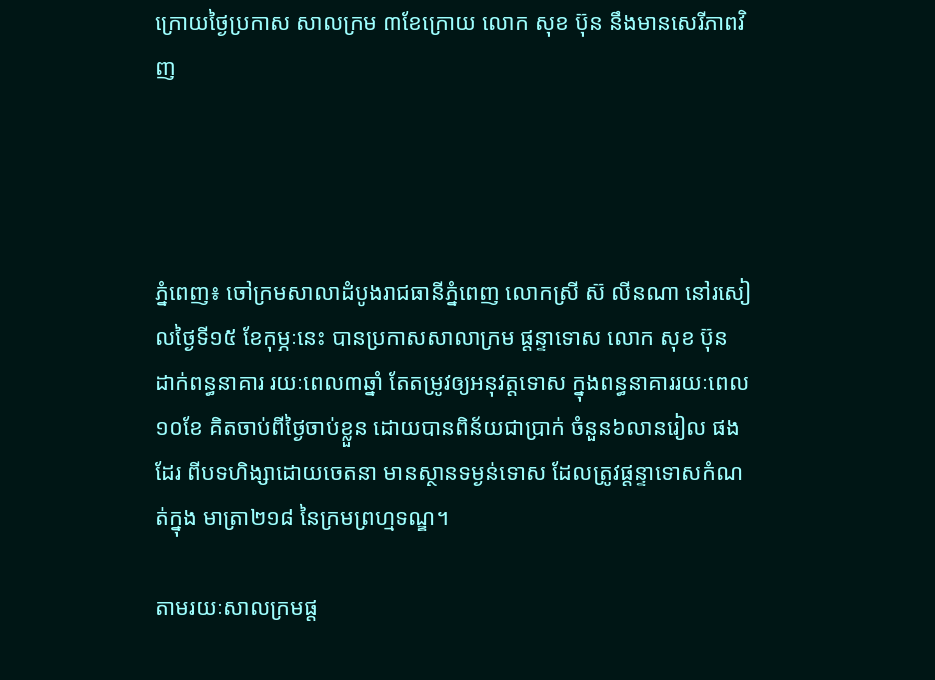ក្រោយថ្ងៃប្រកាស សាលក្រម ៣ខែក្រោយ លោក សុខ ប៊ុន នឹងមានសេរីភាពវិញ




ភ្នំពេញ៖ ចៅក្រមសាលាដំបូងរាជធានីភ្នំពេញ លោកស្រី ស៊ លីនណា នៅរសៀលថ្ងៃទី១៥ ខែកុម្ភៈនេះ បានប្រកាសសាលាក្រម ផ្តន្ទាទោស លោក សុខ ប៊ុន ដាក់ពន្ធនាគារ រយៈពេល៣ឆ្នាំ តែតម្រូវឲ្យអនុវត្តទោស ក្នុងពន្ធនាគាររយៈពេល១០ខែ គិតចាប់ពីថ្ងៃចាប់ខ្លួន ដោយបានពិន័យជាប្រាក់ ចំនួន៦លានរៀល ផងដែរ ពីបទហិង្សាដោយចេតនា មានស្ថានទម្ងន់ទោស ដែលត្រូវផ្តន្ទាទោសកំណត់ក្នុង មាត្រា២១៨ នៃក្រមព្រហ្មទណ្ឌ។

តាមរយៈសាលក្រមផ្ត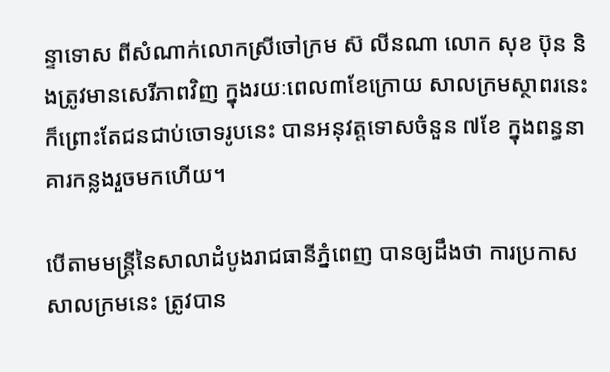ន្ទាទោស ពីសំណាក់លោកស្រីចៅក្រម ស៊ លីនណា លោក សុខ ប៊ុន និងត្រូវមានសេរីភាពវិញ ក្នុងរយៈពេល៣ខែក្រោយ សាលក្រមស្ថាពរនេះ ក៏ព្រោះតែជនជាប់ចោទរូបនេះ បានអនុវត្តទោសចំនួន ៧ខែ ក្នុងពន្ធនាគារកន្លងរួចមកហើយ។

បើតាមមន្រ្តីនៃសាលាដំបូងរាជធានីភ្នំពេញ បានឲ្យដឹងថា ការប្រកាសសាលក្រមនេះ ត្រូវបាន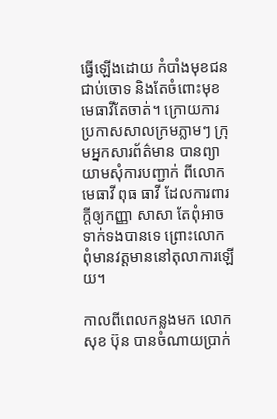ធ្វើឡើងដោយ កំបាំងមុខជនជាប់ចោទ និងតែចំពោះមុខ មេធាវីតែចាត់។ ក្រោយការប្រកាសសាលក្រមភ្លាមៗ ក្រុមអ្នកសារព័ត៌មាន បានព្យាយាមសុំការបញ្ជាក់ ពីលោកមេធាវី ពុធ ធាវី ដែលការពារក្តីឲ្យកញ្ញា សាសា តែពុំអាចទាក់ទងបានទេ ព្រោះលោកពុំមានវត្តមាននៅតុលាការឡើយ។

កាលពីពេលកន្លងមក លោកសុខ ប៊ុន បានចំណាយប្រាក់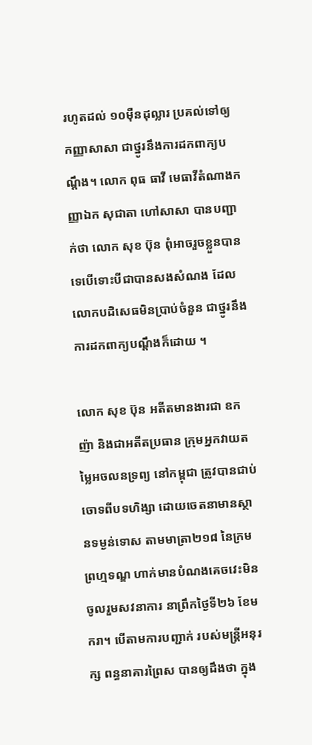រហូតដល់ ១០ម៉ឺនដុល្លារ ប្រគល់ទៅឲ្យ កញ្ញាសាសា ជាថ្នូរនឹងការដកពាក្យបណ្ដឹង។ លោក ពុធ ធាវី មេធាវីតំណាងកញ្ញាឯក សុជាតា ហៅសាសា បានបញ្ជាក់ថា លោក សុខ ប៊ុន ពុំអាចរួចខ្លួនបានទេបើទោះបីជាបានសងសំណង ដែលលោកបដិសេធមិនប្រាប់ចំនួន ជាថ្នូរនឹងការដកពាក្យបណ្ដឹងក៏ដោយ ។

លោក សុខ ប៊ុន អតីតមានងារជា ឧកញ៉ា និងជាអតីតប្រធាន ក្រុមអ្នកវាយតម្លៃអចលនទ្រព្យ នៅកម្ពុជា ត្រូវបានជាប់ចោទពីបទហិង្សា ដោយចេតនាមានស្ថានទម្ងន់ទោស តាមមាត្រា២១៨ នៃក្រមព្រហ្មទណ្ឌ ហាក់មានបំណងគេចវេះមិនចូលរួមសវនាការ នាព្រឹកថ្ងៃទី២៦ ខែមករា។ បើតាមការបញ្ជាក់ របស់មន្ត្រីអនុរក្ស ពន្ធនាគារព្រៃស បានឲ្យដឹងថា ក្នុង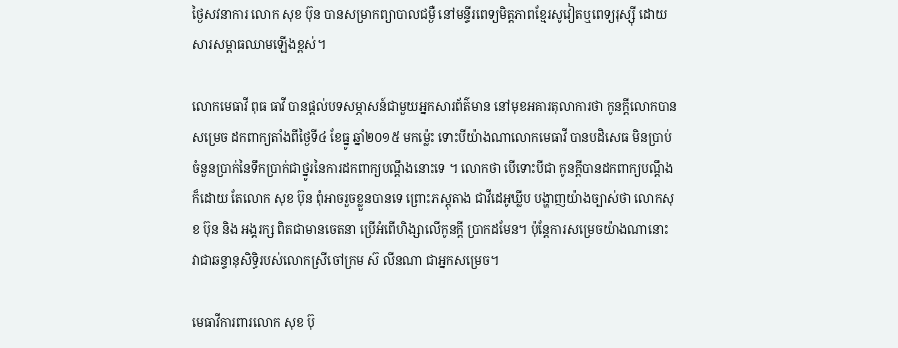ថ្ងៃសវនាការ លោក សុខ ប៊ុន បានសម្រាកព្យាបាលជម្ងឺ នៅមន្ទីរពេទ្យមិត្តភាពខ្មែរសូវៀតឬពេទ្យរុស្ស៊ី ដោយសារសម្ពាធឈាមឡើងខ្ពស់។

លោកមេធាវី ពុធ ធាវី បានផ្ដល់បទសម្ភាសន៍ជាមួយអ្នកសារព័ត៌មាន នៅមុខអគារតុលាការថា កូនក្តីលោកបានសម្រេច ដកពាក្យតាំងពីថ្ងៃទី៤ ខែធ្នូ ឆ្នាំ២០១៥ មកម្ល៉េះ ទោះបីយ៉ាងណាលោកមេធាវី បានបដិសេធ មិនប្រាប់ចំនួនប្រាក់នៃទឹកប្រាក់ជាថ្នូរនៃការដកពាក្យបណ្ដឹងនោះទេ ។ លោកថា បើទោះបីជា កូនក្តីបានដកពាក្យបណ្ដឹងក៏ដោយ តែលោក សុខ ប៊ុន ពុំអាចរួចខ្លួនបានទេ ព្រោះភស្តុតាង ជាវីដេអូឃ្លីប បង្ហាញយ៉ាងច្បាស់ថា លោកសុខ ប៊ុន និង អង្គរក្ស ពិតជាមានចេតនា ប្រើអំពើហិង្សាលើកូនក្តី ប្រាកដមែន។ ប៉ុន្ដែការសម្រេចយ៉ាងណានោះ វាជាឆន្ទានុសិទ្ធិរបស់លោកស្រីចៅក្រម ស៊ លីនណា ជាអ្នកសម្រេច។

មេធាវីការពារលោក សុខ ប៊ុ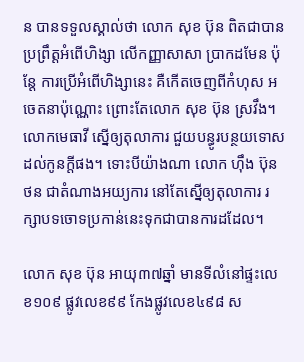ន បានទទួលស្គាល់ថា លោក សុខ ប៊ុន ពិតជាបានប្រព្រឹត្តអំពើហិង្សា លើកញ្ញាសាសា ប្រាកដមែន ប៉ុន្ដែ ការប្រើអំពើហិង្សានេះ គឺកើតចេញពីកំហុស អចេតនាប៉ុណ្ណោះ ព្រោះតែលោក សុខ ប៊ុន ស្រវឹង។ លោកមេធាវី ស្នើឲ្យតុលាការ ជួយបន្ធូរបន្ថយទោសដល់កូនក្តីផង។ ទោះបីយ៉ាងណា លោក ហ៊ឹង ប៊ុនថន ជាតំណាងអយ្យការ នៅតែស្នើឲ្យតុលាការ រក្សាបទចោទប្រកាន់នេះទុកជាបានការដដែល។

លោក សុខ ប៊ុន អាយុ៣៧ឆ្នាំ មានទីលំនៅផ្ទះលេខ១០៩ ផ្លូវលេខ៩៩ កែងផ្លូវលេខ៤៩៨ ស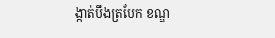ង្កាត់បឹងត្របែក ខណ្ឌ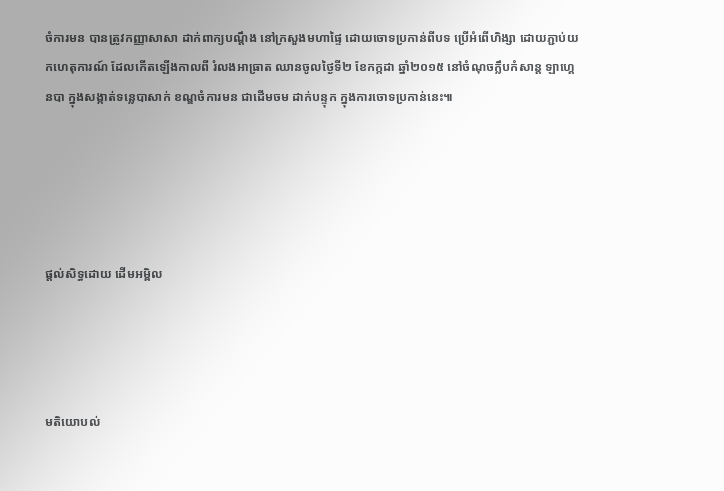ចំការមន បានត្រូវកញ្ញាសាសា ដាក់ពាក្យបណ្តឹង នៅក្រសួងមហាផ្ទៃ ដោយចោទប្រកាន់ពីបទ ប្រើអំពើហិង្សា ដោយភ្ជាប់យកហេតុការណ៍ ដែលកើតឡើងកាលពី រំលងអាធ្រាត ឈានចូលថ្ងៃទី២ ខែកក្កដា ឆ្នាំ២០១៥ នៅចំណុចក្លឹបកំសាន្ត ឡាហ្គេនបា ក្នុងសង្កាត់ទន្លេបាសាក់ ខណ្ឌចំការមន ជាដើមចម ដាក់បន្ទុក ក្នុងការចោទប្រកាន់នេះ៕





ផ្តល់សិទ្ធដោយ ដើមអម្ពិល




មតិយោបល់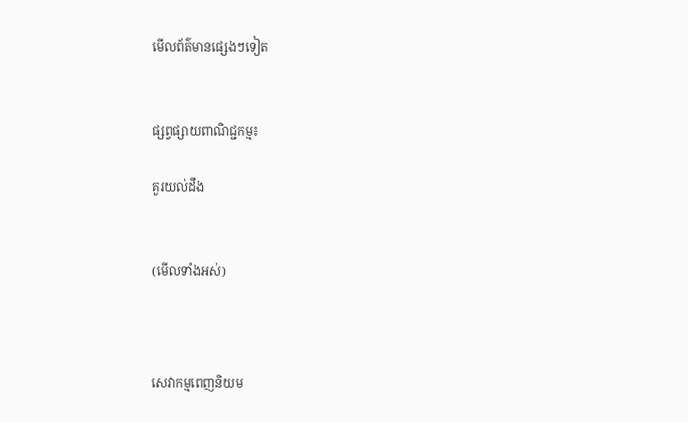មើលព័ត៌មានផ្សេងៗទៀត


ផ្សព្វផ្សាយពាណិជ្ជកម្ម៖

គួរយល់ដឹង


(មើលទាំងអស់)



សេវាកម្មពេញនិយម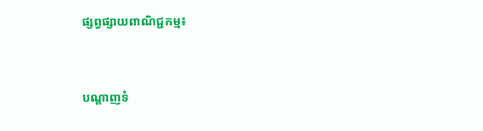ផ្សព្វផ្សាយពាណិជ្ជកម្ម៖


បណ្តាញទំ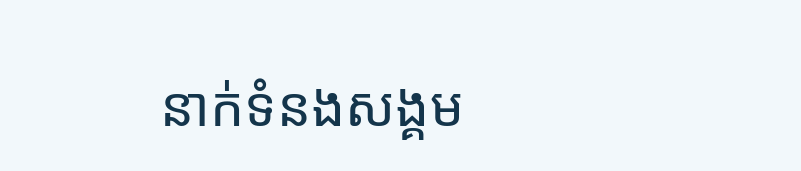នាក់ទំនងសង្គម